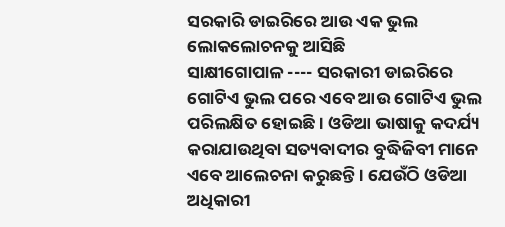ସରକାରି ଡାଇରିରେ ଆଉ ଏକ ଭୁଲ ଲୋକଲୋଚନକୁ ଆସିଛି
ସାକ୍ଷୀଗୋପାଳ ---- ସରକାରୀ ଡାଇରିରେ ଗୋଟିଏ ଭୁଲ ପରେ ଏବେ ଆଉ ଗୋଟିଏ ଭୁଲ ପରିଲକ୍ଷିତ ହୋଇଛି । ଓଡିଆ ଭାଷାକୁ କଦର୍ଯ୍ୟ କରାଯାଉଥିବା ସତ୍ୟବାଦୀର ବୁଦ୍ଧିଜିବୀ ମାନେ ଏବେ ଆଲେଚନା କରୁଛନ୍ତି । ଯେଉଁଠି ଓଡିଆ ଅଧିକାରୀ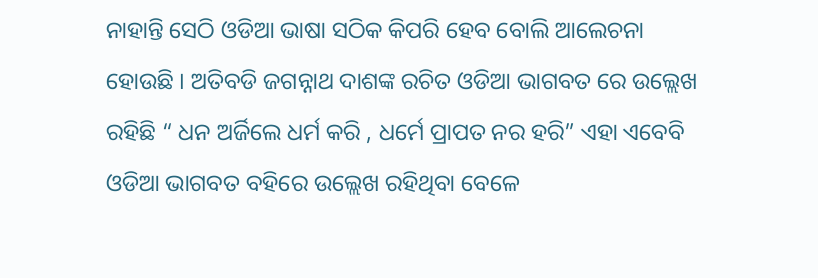ନାହାନ୍ତି ସେଠି ଓଡିଆ ଭାଷା ସଠିକ କିପରି ହେବ ବୋଲି ଆଲେଚନା ହୋଉଛି । ଅତିବଡି ଜଗନ୍ନାଥ ଦାଶଙ୍କ ରଚିତ ଓଡିଆ ଭାଗବତ ରେ ଉଲ୍ଲେଖ ରହିଛି “ ଧନ ଅର୍ଜିଲେ ଧର୍ମ କରି , ଧର୍ମେ ପ୍ରାପତ ନର ହରି” ଏହା ଏବେବି ଓଡିଆ ଭାଗବତ ବହିରେ ଉଲ୍ଲେଖ ରହିଥିବା ବେଳେ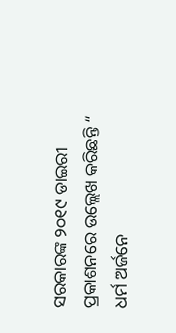ସରକାରଙ୍କ ୨୦୧୯ ଡାଇରୀ ପ୍ରକାଶନରେ ଉଲ୍ଲେଖ କରିଛନ୍ତି “ ଧର୍ମ ଅର୍ଜନେ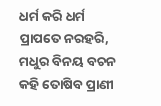ଧର୍ମ କରି ଧର୍ମ ପ୍ରାପତେ ନରହରି, ମଧୁର ବିନୟ ବଚନ କହି ତୋଷିବ ପ୍ରାଣୀ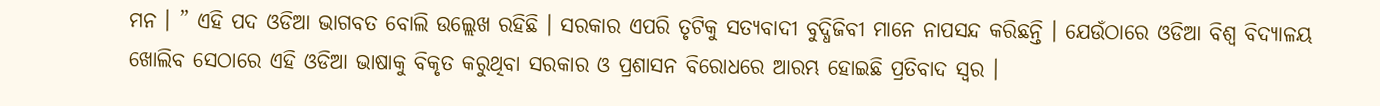ମନ । ” ଏହି ପଦ ଓଡିଆ ଭାଗବତ ବୋଲି ଉଲ୍ଲେଖ ରହିଛି । ସରକାର ଏପରି ତୃଟିକୁ ସତ୍ୟବାଦୀ ବୁଦ୍ଧିଜିବୀ ମାନେ ନାପସନ୍ଦ କରିଛନ୍ତି । ଯେଉଁଠାରେ ଓଡିଆ ବିଶ୍ୱ ବିଦ୍ୟାଳୟ ଖୋଲିବ ସେଠାରେ ଏହି ଓଡିଆ ଭାଷାକୁ ବିକୃତ କରୁଥିବା ସରକାର ଓ ପ୍ରଶାସନ ବିରୋଧରେ ଆରମ୍ଭ ହୋଇଛି ପ୍ରତିବାଦ ସ୍ୱର ।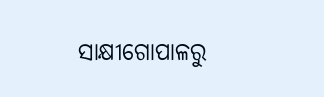ସାକ୍ଷୀଗୋପାଳରୁ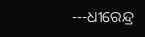---ଧୀରେନ୍ଦ୍ର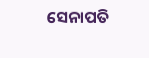ସେନାପତି